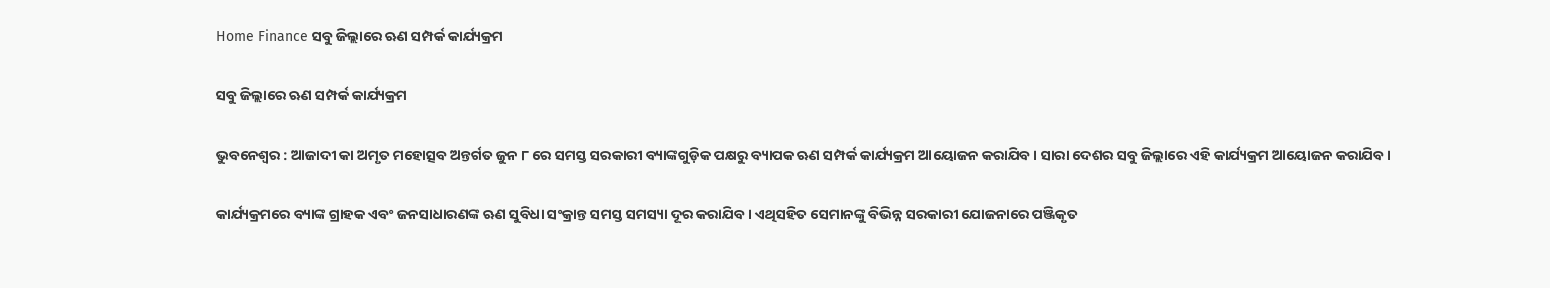Home Finance ସବୁ ଜିଲ୍ଲାରେ ଋଣ ସମ୍ପର୍କ କାର୍ଯ୍ୟକ୍ରମ

ସବୁ ଜିଲ୍ଲାରେ ଋଣ ସମ୍ପର୍କ କାର୍ଯ୍ୟକ୍ରମ

ଭୁବନେଶ୍ୱର : ଆଜାଦୀ କା ଅମୃତ ମହୋତ୍ସବ ଅନ୍ତର୍ଗତ ଜୁନ ୮ ରେ ସମସ୍ତ ସରକାରୀ ବ୍ୟାଙ୍କଗୁଡ଼ିକ ପକ୍ଷରୁ ବ୍ୟାପକ ଋଣ ସମ୍ପର୍କ କାର୍ଯ୍ୟକ୍ରମ ଆୟୋଜନ କରାଯିବ । ସାରା ଦେଶର ସବୁ ଜିଲ୍ଲାରେ ଏହି କାର୍ଯ୍ୟକ୍ରମ ଆୟୋଜନ କରାଯିବ ।

କାର୍ଯ୍ୟକ୍ରମରେ ବ୍ୟାଙ୍କ ଗ୍ରାହକ ଏବଂ ଜନସାଧାରଣଙ୍କ ଋଣ ସୁବିଧା ସଂକ୍ରାନ୍ତ ସମସ୍ତ ସମସ୍ୟା ଦୂର କରାଯିବ । ଏଥିସହିତ ସେମାନଙ୍କୁ ବିଭିନ୍ନ ସରକାରୀ ଯୋଜନାରେ ପଞ୍ଜିକୃତ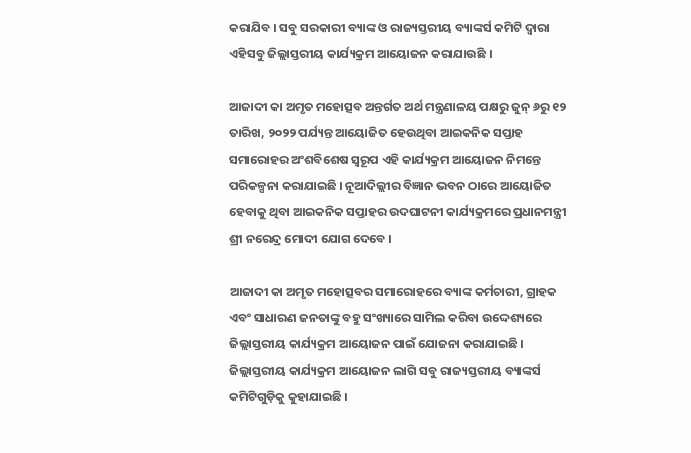କରାଯିବ । ସବୁ ସରକାରୀ ବ୍ୟାଙ୍କ ଓ ରାଜ୍ୟସ୍ତରୀୟ ବ୍ୟାଙ୍କର୍ସ କମିଟି ଦ୍ବାରା ଏହିସବୁ ଜିଲ୍ଲାସ୍ତରୀୟ କାର୍ଯ୍ୟକ୍ରମ ଆୟୋଜନ କରାଯାଉଛି ।

ଆଜାଦୀ କା ଅମୃତ ମହୋତ୍ସବ ଅନ୍ତର୍ଗତ ଅର୍ଥ ମନ୍ତ୍ରଣାଳୟ ପକ୍ଷରୁ ଜୁନ୍ ୬ରୁ ୧୨ ତାରିଖ, ୨୦୨୨ ପର୍ଯ୍ୟନ୍ତ ଆୟୋଜିତ ହେଉଥିବା ଆଇକନିକ ସପ୍ତାହ ସମାରୋହର ଅଂଶବିଶେଷ ସ୍ବରୂପ ଏହି କାର୍ଯ୍ୟକ୍ରମ ଆୟୋଜନ ନିମନ୍ତେ ପରିକଳ୍ପନା କରାଯାଇଛି । ନୂଆଦିଲ୍ଲୀର ବିଜ୍ଞାନ ଭବନ ଠାରେ ଆୟୋଜିତ ହେବାକୁ ଥିବା ଆଇକନିକ ସପ୍ତାହର ଉଦଘାଟନୀ କାର୍ଯ୍ୟକ୍ରମରେ ପ୍ରଧାନମନ୍ତ୍ରୀ ଶ୍ରୀ ନରେନ୍ଦ୍ର ମୋଦୀ ଯୋଗ ଦେବେ ।

ଆଜାଦୀ କା ଅମୃତ ମହୋତ୍ସବର ସମାରୋହରେ ବ୍ୟାଙ୍କ କର୍ମଚାରୀ, ଗ୍ରାହକ ଏବଂ ସାଧାରଣ ଜନତାଙ୍କୁ ବହୁ ସଂଖ୍ୟାରେ ସାମିଲ କରିବା ଉଦ୍ଦେଶ୍ୟରେ ଜିଲ୍ଲାସ୍ତରୀୟ କାର୍ଯ୍ୟକ୍ରମ ଆୟୋଜନ ପାଇଁ ଯୋଜନା କରାଯାଇଛି । ଜିଲ୍ଲାସ୍ତରୀୟ କାର୍ଯ୍ୟକ୍ରମ ଆୟୋଜନ ଲାଗି ସବୁ ରାଜ୍ୟସ୍ତରୀୟ ବ୍ୟାଙ୍କର୍ସ କମିଟିଗୁଡ଼ିକୁ କୁହାଯାଇଛି ।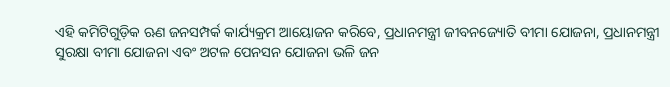ଏହି କମିଟିଗୁଡ଼ିକ ଋଣ ଜନସମ୍ପର୍କ କାର୍ଯ୍ୟକ୍ରମ ଆୟୋଜନ କରିବେ, ପ୍ରଧାନମନ୍ତ୍ରୀ ଜୀବନଜ୍ୟୋତି ବୀମା ଯୋଜନା, ପ୍ରଧାନମନ୍ତ୍ରୀ ସୁରକ୍ଷା ବୀମା ଯୋଜନା ଏବଂ ଅଟଳ ପେନସନ ଯୋଜନା ଭଳି ଜନ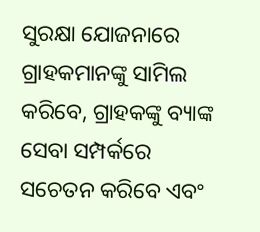ସୁରକ୍ଷା ଯୋଜନାରେ ଗ୍ରାହକମାନଙ୍କୁ ସାମିଲ କରିବେ, ଗ୍ରାହକଙ୍କୁ ବ୍ୟାଙ୍କ ସେବା ସମ୍ପର୍କରେ ସଚେତନ କରିବେ ଏବଂ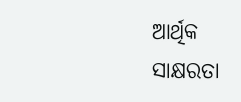ଆର୍ଥିକ ସାକ୍ଷରତା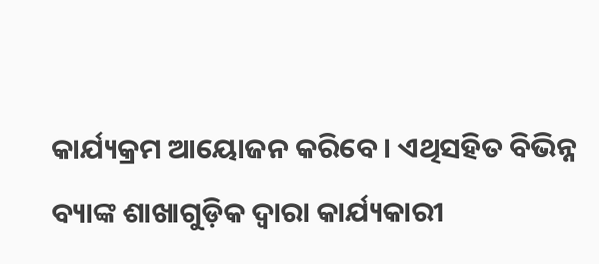କାର୍ଯ୍ୟକ୍ରମ ଆୟୋଜନ କରିବେ । ଏଥିସହିତ ବିଭିନ୍ନ ବ୍ୟାଙ୍କ ଶାଖାଗୁଡ଼ିକ ଦ୍ବାରା କାର୍ଯ୍ୟକାରୀ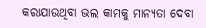କରାଯାଉଥିବା ଭଲ କାମକୁ ମାନ୍ୟତା ଦେବା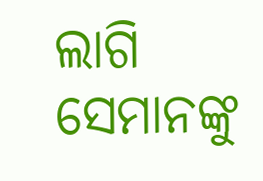ଲାଗି ସେମାନଙ୍କୁ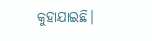କୁହାଯାଇଛି।